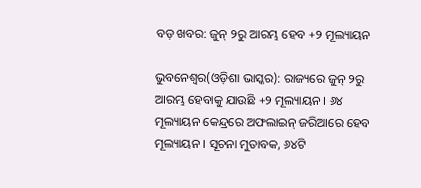ବଡ଼ ଖବର: ଜୁନ୍ ୨ରୁ ଆରମ୍ଭ ହେବ +୨ ମୂଲ୍ୟାୟନ

ଭୁବନେଶ୍ୱର(ଓଡ଼ିଶା ଭାସ୍କର): ରାଜ୍ୟରେ ଜୁନ୍ ୨ରୁ ଆରମ୍ଭ ହେବାକୁ ଯାଉଛି +୨ ମୂଲ୍ୟାୟନ । ୬୪ ମୂଲ୍ୟାୟନ କେନ୍ଦ୍ରରେ ଅଫଲାଇନ୍ ଜରିଆରେ ହେବ ମୂଲ୍ୟାୟନ । ସୂଚନା ମୁତାବକ, ୬୪ଟି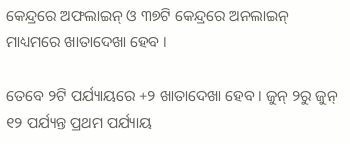କେନ୍ଦ୍ରରେ ଅଫଲାଇନ୍ ଓ ୩୭ଟି କେନ୍ଦ୍ରରେ ଅନଲାଇନ୍ ମାଧ୍ୟମରେ ଖାତାଦେଖା ହେବ ।

ତେବେ ୨ଟି ପର୍ଯ୍ୟାୟରେ +୨ ଖାତାଦେଖା ହେବ । ଜୁନ୍ ୨ରୁ ଜୁନ୍ ୧୨ ପର୍ଯ୍ୟନ୍ତ ପ୍ରଥମ ପର୍ଯ୍ୟାୟ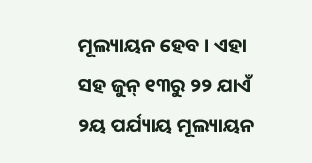ମୂଲ୍ୟାୟନ ହେବ । ଏହା ସହ ଜୁନ୍ ୧୩ରୁ ୨୨ ଯାଏଁ ୨ୟ ପର୍ଯ୍ୟାୟ ମୂଲ୍ୟାୟନ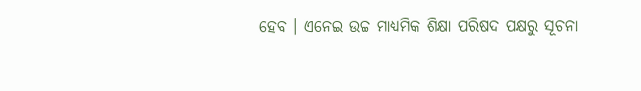ହେବ । ଏନେଇ ଉଚ୍ଚ ମାଧ୍ୟମିକ ଶିକ୍ଷା ପରିଷଦ ପକ୍ଷରୁ ସୂଚନା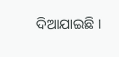ଦିଆଯାଇଛି ।